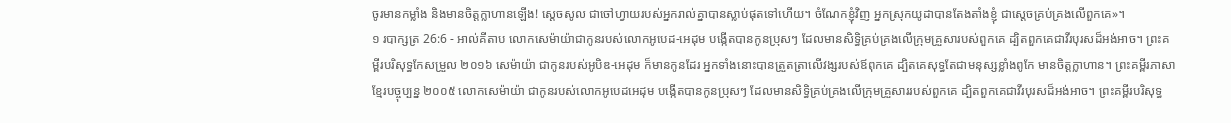ចូរមានកម្លាំង និងមានចិត្តក្លាហានឡើង! ស្តេចសូល ជាចៅហ្វាយរបស់អ្នករាល់គ្នាបានស្លាប់ផុតទៅហើយ។ ចំណែកខ្ញុំវិញ អ្នកស្រុកយូដាបានតែងតាំងខ្ញុំ ជាស្តេចគ្រប់គ្រងលើពួកគេ»។
១ របាក្សត្រ 26:6 - អាល់គីតាប លោកសេម៉ាយ៉ាជាកូនរបស់លោកអូបេដ-អេដុម បង្កើតបានកូនប្រុសៗ ដែលមានសិទ្ធិគ្រប់គ្រងលើក្រុមគ្រួសារបស់ពួកគេ ដ្បិតពួកគេជាវីរបុរសដ៏អង់អាច។ ព្រះគម្ពីរបរិសុទ្ធកែសម្រួល ២០១៦ សេម៉ាយ៉ា ជាកូនរបស់អូបិឌ-អេដុម ក៏មានកូនដែរ អ្នកទាំងនោះបានត្រួតត្រាលើវង្សរបស់ឪពុកគេ ដ្បិតគេសុទ្ធតែជាមនុស្សខ្លាំងពូកែ មានចិត្តក្លាហាន។ ព្រះគម្ពីរភាសាខ្មែរបច្ចុប្បន្ន ២០០៥ លោកសេម៉ាយ៉ា ជាកូនរបស់លោកអូបេដអេដុម បង្កើតបានកូនប្រុសៗ ដែលមានសិទ្ធិគ្រប់គ្រងលើក្រុមគ្រួសាររបស់ពួកគេ ដ្បិតពួកគេជាវីរបុរសដ៏អង់អាច។ ព្រះគម្ពីរបរិសុទ្ធ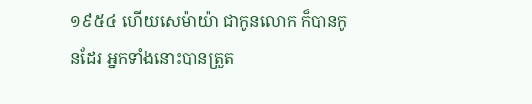១៩៥៤ ហើយសេម៉ាយ៉ា ជាកូនលោក ក៏បានកូនដែរ អ្នកទាំងនោះបានត្រួត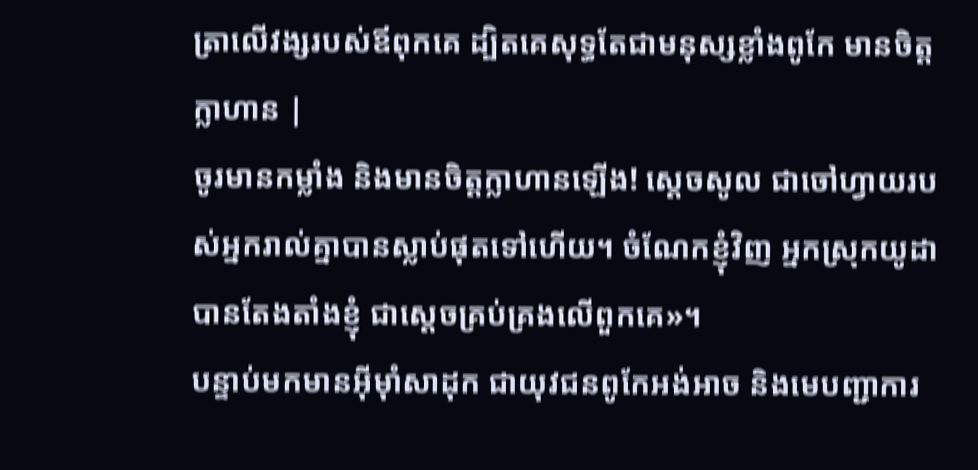ត្រាលើវង្សរបស់ឪពុកគេ ដ្បិតគេសុទ្ធតែជាមនុស្សខ្លាំងពូកែ មានចិត្តក្លាហាន |
ចូរមានកម្លាំង និងមានចិត្តក្លាហានឡើង! ស្តេចសូល ជាចៅហ្វាយរបស់អ្នករាល់គ្នាបានស្លាប់ផុតទៅហើយ។ ចំណែកខ្ញុំវិញ អ្នកស្រុកយូដាបានតែងតាំងខ្ញុំ ជាស្តេចគ្រប់គ្រងលើពួកគេ»។
បន្ទាប់មកមានអ៊ីមុាំសាដុក ជាយុវជនពូកែអង់អាច និងមេបញ្ជាការ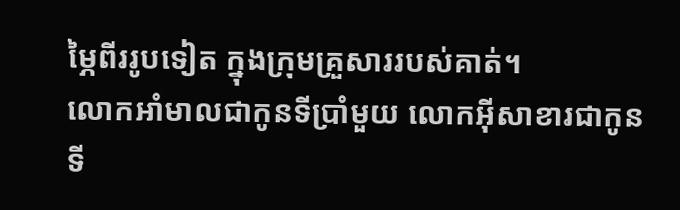ម្ភៃពីររូបទៀត ក្នុងក្រុមគ្រួសាររបស់គាត់។
លោកអាំមាលជាកូនទីប្រាំមួយ លោកអ៊ីសាខារជាកូនទី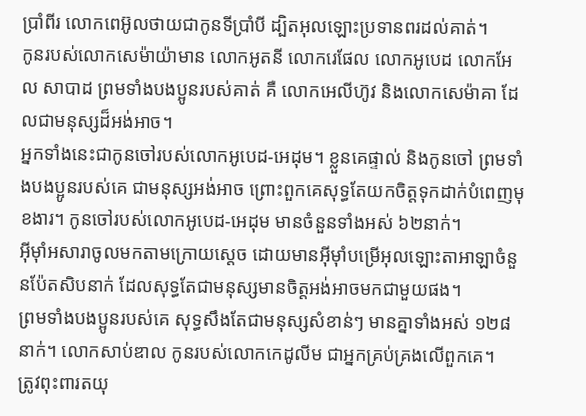ប្រាំពីរ លោកពេអ៊ូលថាយជាកូនទីប្រាំបី ដ្បិតអុលឡោះប្រទានពរដល់គាត់។
កូនរបស់លោកសេម៉ាយ៉ាមាន លោកអូតនី លោករេផែល លោកអូបេដ លោកអែល សាបាដ ព្រមទាំងបងប្អូនរបស់គាត់ គឺ លោកអេលីហ៊ូវ និងលោកសេម៉ាគា ដែលជាមនុស្សដ៏អង់អាច។
អ្នកទាំងនេះជាកូនចៅរបស់លោកអូបេដ-អេដុម។ ខ្លួនគេផ្ទាល់ និងកូនចៅ ព្រមទាំងបងប្អូនរបស់គេ ជាមនុស្សអង់អាច ព្រោះពួកគេសុទ្ធតែយកចិត្តទុកដាក់បំពេញមុខងារ។ កូនចៅរបស់លោកអូបេដ-អេដុម មានចំនួនទាំងអស់ ៦២នាក់។
អ៊ីមុាំអសារាចូលមកតាមក្រោយស្តេច ដោយមានអ៊ីមុាំបម្រើអុលឡោះតាអាឡាចំនួនប៉ែតសិបនាក់ ដែលសុទ្ធតែជាមនុស្សមានចិត្តអង់អាចមកជាមួយផង។
ព្រមទាំងបងប្អូនរបស់គេ សុទ្ធសឹងតែជាមនុស្សសំខាន់ៗ មានគ្នាទាំងអស់ ១២៨នាក់។ លោកសាប់ឌាល កូនរបស់លោកកេដូលីម ជាអ្នកគ្រប់គ្រងលើពួកគេ។
ត្រូវពុះពារតយុ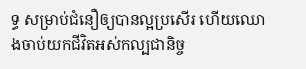ទ្ធ សម្រាប់ជំនឿឲ្យបានល្អប្រសើរ ហើយឈោងចាប់យកជីវិតអស់កល្បជានិច្ច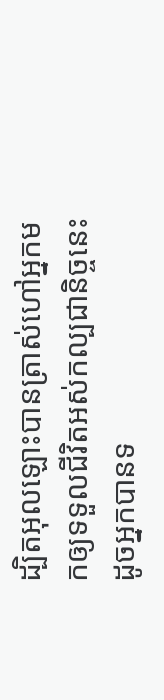ដ្បិតអុលឡោះបានត្រាស់ហៅអ្នកមកឲ្យទទួលជីវិតអស់កល្បជានិច្ចនេះ ដូចអ្នកបានទ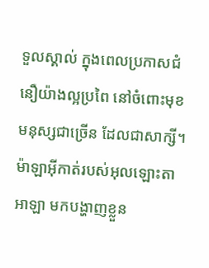ទួលស្គាល់ ក្នុងពេលប្រកាសជំនឿយ៉ាងល្អប្រពៃ នៅចំពោះមុខមនុស្សជាច្រើន ដែលជាសាក្សី។
ម៉ាឡាអ៊ីកាត់របស់អុលឡោះតាអាឡា មកបង្ហាញខ្លួន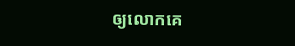ឲ្យលោកគេ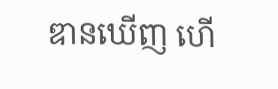ឌានឃើញ ហើ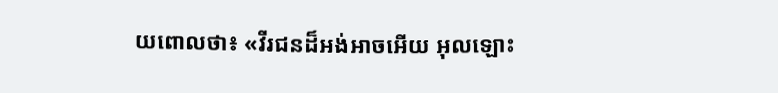យពោលថា៖ «វីរជនដ៏អង់អាចអើយ អុលឡោះ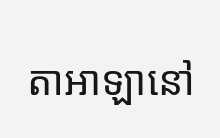តាអាឡានៅ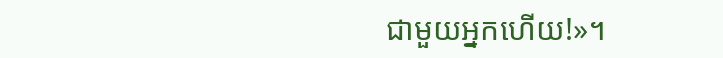ជាមួយអ្នកហើយ!»។